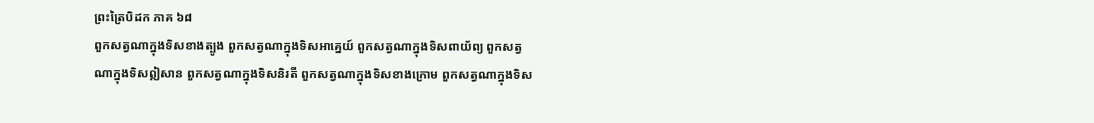ព្រះត្រៃបិដក ភាគ ៦៨
ពួកសត្វណាក្នុងទិសខាងត្បូង ពួកសត្វណាក្នុងទិសអាគ្នេយ៍ ពួកសត្វណាក្នុងទិសពាយ័ព្យ ពួកសត្វណាក្នុងទិសឦសាន ពួកសត្វណាក្នុងទិសនិរតី ពួកសត្វណាក្នុងទិសខាងក្រោម ពួកសត្វណាក្នុងទិស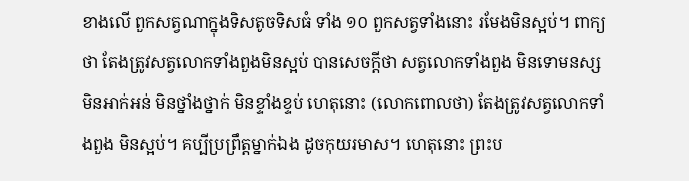ខាងលើ ពួកសត្វណាក្នុងទិសតូចទិសធំ ទាំង ១០ ពួកសត្វទាំងនោះ រមែងមិនស្អប់។ ពាក្យថា តែងត្រូវសត្វលោកទាំងពួងមិនស្អប់ បានសេចក្តីថា សត្វលោកទាំងពួង មិនទោមនស្ស មិនអាក់អន់ មិនថ្នាំងថ្នាក់ មិនខ្ទាំងខ្ទប់ ហេតុនោះ (លោកពោលថា) តែងត្រូវសត្វលោកទាំងពួង មិនស្អប់។ គប្បីប្រព្រឹត្តម្នាក់ឯង ដូចកុយរមាស។ ហេតុនោះ ព្រះប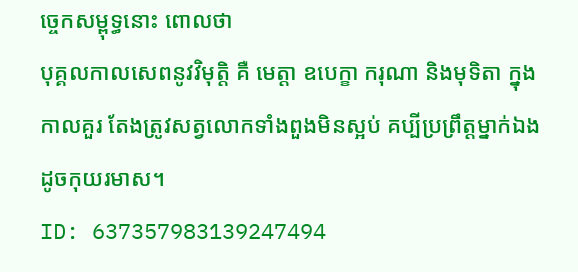ច្ចេកសម្ពុទ្ធនោះ ពោលថា
បុគ្គលកាលសេពនូវវិមុត្តិ គឺ មេត្តា ឧបេក្ខា ករុណា និងមុទិតា ក្នុងកាលគួរ តែងត្រូវសត្វលោកទាំងពួងមិនស្អប់ គប្បីប្រព្រឹត្តម្នាក់ឯង ដូចកុយរមាស។
ID: 637357983139247494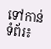ទៅកាន់ទំព័រ៖